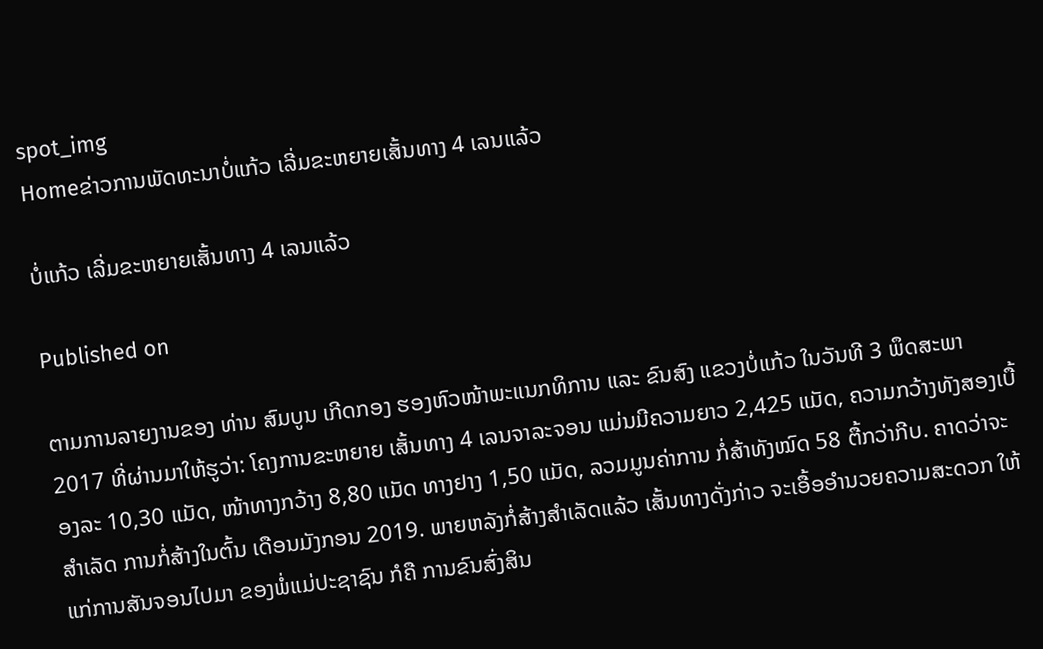spot_img
Homeຂ່າວການພັດທະນາບໍ່ແກ້ວ ເລີ່ມຂະຫຍາຍເສັ້ນທາງ 4 ເລນແລ້ວ

ບໍ່ແກ້ວ ເລີ່ມຂະຫຍາຍເສັ້ນທາງ 4 ເລນແລ້ວ

Published on

ຕາມການລາຍງານຂອງ ທ່ານ ສົມບູນ ເກີດກອງ ຮອງຫົວໜ້າພະແນກທິການ ແລະ ຂົນສົງ ແຂວງບໍ່ແກ້ວ ໃນວັນທີ 3 ພຶດສະພາ 2017 ທີ່ຜ່ານມາໃຫ້ຮູວ່າ: ໂຄງການຂະຫຍາຍ ເສັ້ນທາງ 4 ເລນຈາລະຈອນ ແມ່ນມີຄວາມຍາວ 2,425 ແມັດ, ຄວາມກວ້າງທັງສອງເບື້ອງລະ 10,30 ແມັດ, ໜ້າທາງກວ້າງ 8,80 ແມັດ ທາງຢາງ 1,50 ແມັດ, ລວມມູນຄ່າການ ກໍ່ສ້າທັງໝົດ 58 ຕື້ກວ່າກີບ. ຄາດວ່າຈະສຳເລັດ ການກໍ່ສ້າງໃນຕົ້ນ ເດືອນມັງກອນ 2019. ພາຍຫລັງກໍ່ສ້າງສຳເລັດແລ້ວ ເສັ້ນທາງດັ່ງກ່າວ ຈະເອື້ອອຳນວຍຄວາມສະດວກ ໃຫ້ແກ່ການສັນຈອນໄປມາ ຂອງພໍ່ແມ່ປະຊາຊົນ ກໍຄື ການຂົນສົ່ງສິນ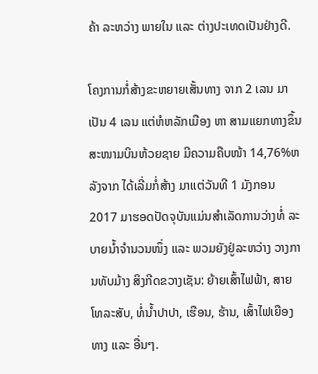ຄ້າ ລະຫວ່າງ ພາຍໃນ ແລະ ຕ່າງປະເທດເປັນຢ່າງດີ.

ໂຄງການກໍ່ສ້າງຂະຫຍາຍເສັ້ນທາງ ຈາກ 2 ເລນ ມາເປັນ 4 ເລນ ແຕ່ຫໍຫລັກເມືອງ ຫາ ສາມແຍກທາງຂຶ້ນ ສະໜາມບິນຫ້ວຍຊາຍ ມີຄວາມຄືບໜ້າ 14,76%ຫລັງຈາກ ໄດ້ເລີ່ມກໍ່ສ້າງ ມາແຕ່ວັນທີ 1 ມັງກອນ 2017 ມາຮອດປັດຈຸບັນແມ່ນສຳເລັດການວ່າງທໍ່ ລະບາຍນ້ຳຈຳນວນໜຶ່ງ ແລະ ພວມຍັງຢູ່ລະຫວ່າງ ວາງການທັບມ້າງ ສິງກີດຂວາງເຊັນ: ຍ້າຍເສົ້າໄຟຟ້າ, ສາຍໂທລະສັບ, ທໍ່ນ້ຳປາປາ, ເຮືອນ, ຮ້ານ, ເສົ້າໄຟເຍືອງທາງ ແລະ ອື່ນໆ.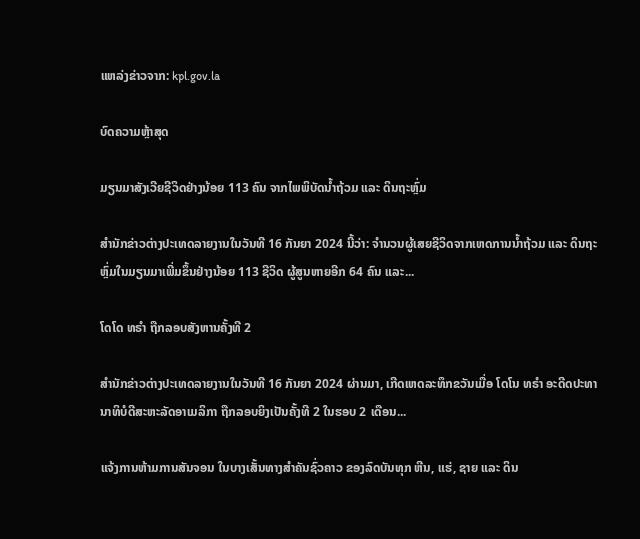ແຫລ່ງຂ່າວຈາກ: kpl.gov.la

ບົດຄວາມຫຼ້າສຸດ

ມຽນມາສັງເວີຍຊີວິດຢ່າງນ້ອຍ 113 ຄົນ ຈາກໄພພິບັດນ້ຳຖ້ວມ ແລະ ດິນຖະຫຼົ່ມ

ສຳນັກຂ່າວຕ່າງປະເທດລາຍງານໃນວັນທີ 16 ກັນຍາ 2024 ນີ້ວ່າ: ຈຳນວນຜູ້ເສຍຊີວິດຈາກເຫດການນ້ຳຖ້ວມ ແລະ ດິນຖະຫຼົ່ມໃນມຽນມາເພີ່ມຂຶ້ນຢ່າງນ້ອຍ 113 ຊີວິດ ຜູ້ສູນຫາຍອີກ 64 ຄົນ ແລະ...

ໂດໂດ ທຣຳ ຖືກລອບສັງຫານຄັ້ງທີ 2

ສຳນັກຂ່າວຕ່າງປະເທດລາຍງານໃນວັນທີ 16 ກັນຍາ 2024 ຜ່ານມາ, ເກີດເຫດລະທຶກຂວັນເມື່ອ ໂດໂນ ທຣຳ ອະດີດປະທານາທິບໍດີສະຫະລັດອາເມລິກາ ຖືກລອບຍິງເປັນຄັ້ງທີ 2 ໃນຮອບ 2 ເດືອນ...

ແຈ້ງການຫ້າມການສັນຈອນ ໃນບາງເສັ້ນທາງສໍາຄັນຊົ່ວຄາວ ຂອງລົດບັນທຸກ ຫີນ, ແຮ່, ຊາຍ ແລະ ດິນ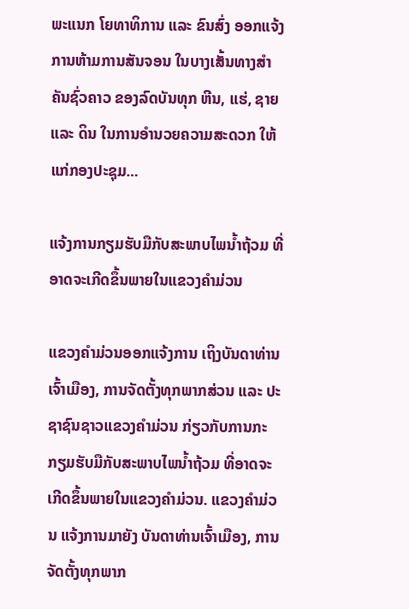ພະແນກ ໂຍທາທິການ ແລະ ຂົນສົ່ງ ອອກແຈ້ງການຫ້າມການສັນຈອນ ໃນບາງເສັ້ນທາງສໍາຄັນຊົ່ວຄາວ ຂອງລົດບັນທຸກ ຫີນ, ແຮ່, ຊາຍ ແລະ ດິນ ໃນການອໍານວຍຄວາມສະດວກ ໃຫ້ແກ່ກອງປະຊຸມ...

ແຈ້ງການກຽມຮັບມືກັບສະພາບໄພນໍ້າຖ້ວມ ທີ່ອາດຈະເກີດຂຶ້ນພາຍໃນແຂວງຄໍາມ່ວນ

ແຂວງຄຳມ່ວນອອກແຈ້ງການ ເຖິງບັນດາທ່ານເຈົ້າເມືອງ, ການຈັດຕັ້ງທຸກພາກສ່ວນ ແລະ ປະຊາຊົນຊາວແຂວງຄໍາມ່ວນ ກ່ຽວກັບການກະກຽມຮັບມືກັບສະພາບໄພນໍ້າຖ້ວມ ທີ່ອາດຈະເກີດຂຶ້ນພາຍໃນແຂວງຄໍາມ່ວນ. ແຂວງຄໍາມ່ວນ ແຈ້ງການມາຍັງ ບັນດາທ່ານເຈົ້າເມືອງ, ການຈັດຕັ້ງທຸກພາກ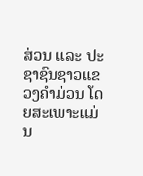ສ່ວນ ແລະ ປະຊາຊົນຊາວແຂວງຄໍາມ່ວນ ໂດຍສະເພາະແມ່ນ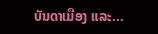ບັນດາເມືອງ ແລະ...